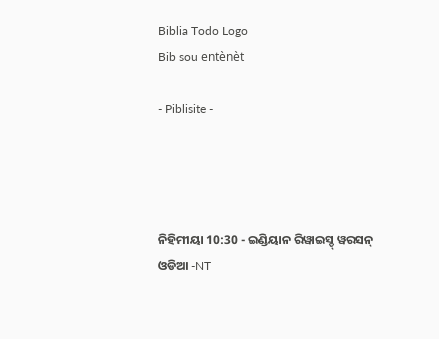Biblia Todo Logo
Bib sou entènèt

- Piblisite -




ନିହିମୀୟା 10:30 - ଇଣ୍ଡିୟାନ ରିୱାଇସ୍ଡ୍ ୱରସନ୍ ଓଡିଆ -NT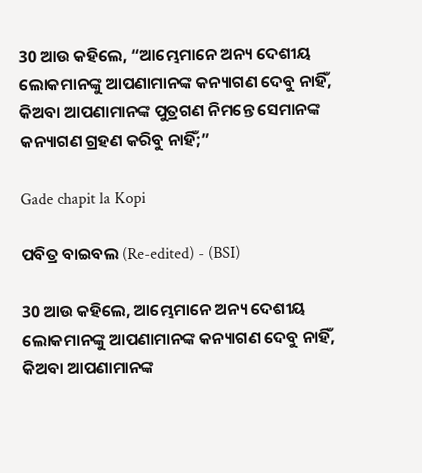30 ଆଉ କହିଲେ, “ଆମ୍ଭେମାନେ ଅନ୍ୟ ଦେଶୀୟ ଲୋକମାନଙ୍କୁ ଆପଣାମାନଙ୍କ କନ୍ୟାଗଣ ଦେବୁ ନାହିଁ, କିଅବା ଆପଣାମାନଙ୍କ ପୁତ୍ରଗଣ ନିମନ୍ତେ ସେମାନଙ୍କ କନ୍ୟାଗଣ ଗ୍ରହଣ କରିବୁ ନାହିଁ;”

Gade chapit la Kopi

ପବିତ୍ର ବାଇବଲ (Re-edited) - (BSI)

30 ଆଉ କହିଲେ, ଆମ୍ଭେମାନେ ଅନ୍ୟ ଦେଶୀୟ ଲୋକମାନଙ୍କୁ ଆପଣାମାନଙ୍କ କନ୍ୟାଗଣ ଦେବୁ ନାହିଁ, କିଅବା ଆପଣାମାନଙ୍କ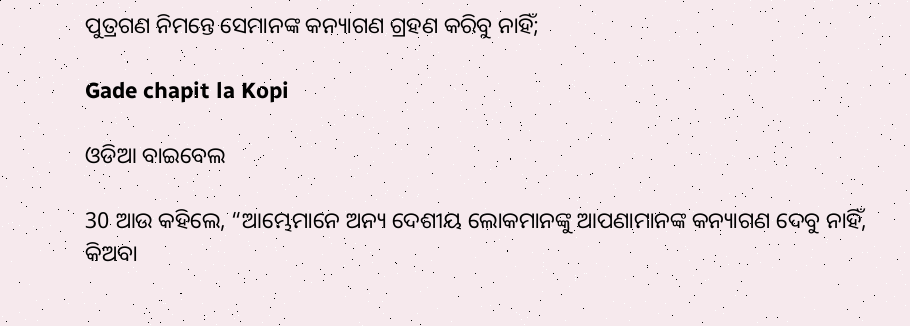ପୁତ୍ରଗଣ ନିମନ୍ତେ ସେମାନଙ୍କ କନ୍ୟାଗଣ ଗ୍ରହଣ କରିବୁ ନାହିଁ;

Gade chapit la Kopi

ଓଡିଆ ବାଇବେଲ

30 ଆଉ କହିଲେ, “ଆମ୍ଭେମାନେ ଅନ୍ୟ ଦେଶୀୟ ଲୋକମାନଙ୍କୁ ଆପଣାମାନଙ୍କ କନ୍ୟାଗଣ ଦେବୁ ନାହିଁ, କିଅବା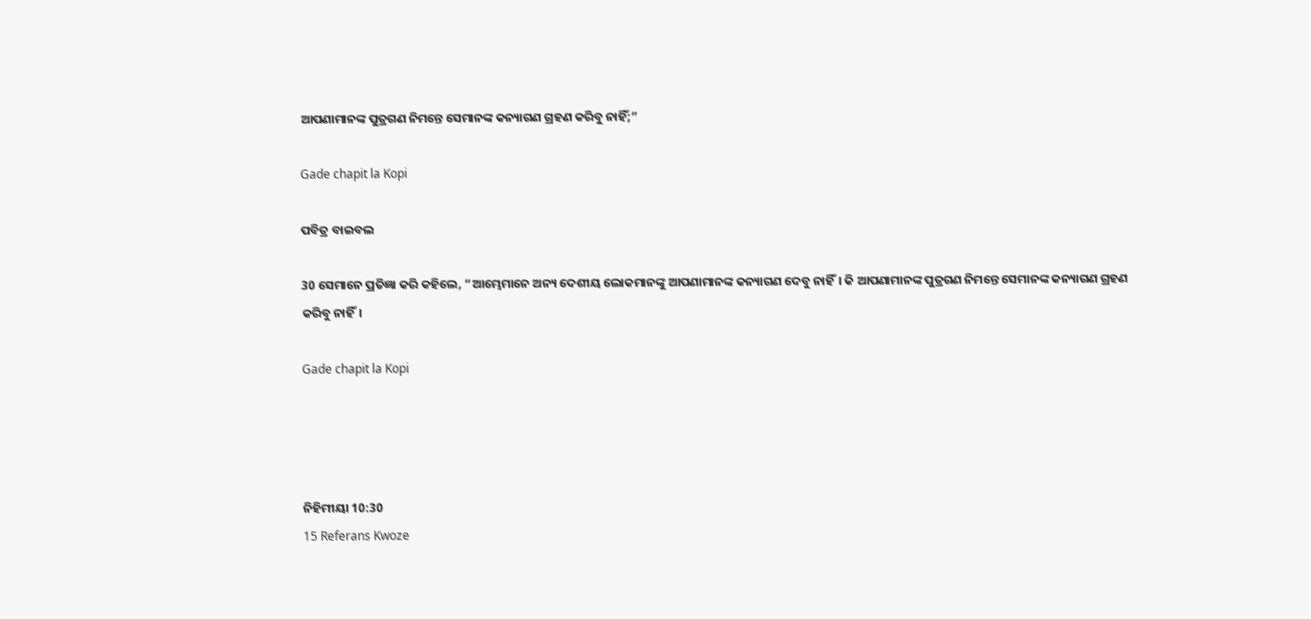ଆପଣାମାନଙ୍କ ପୁତ୍ରଗଣ ନିମନ୍ତେ ସେମାନଙ୍କ କନ୍ୟାଗଣ ଗ୍ରହଣ କରିବୁ ନାହିଁ;”

Gade chapit la Kopi

ପବିତ୍ର ବାଇବଲ

30 ସେମାନେ ପ୍ରତିଜ୍ଞା କରି କହିଲେ, “ଆମ୍ଭେମାନେ ଅନ୍ୟ ଦେଶୀୟ ଲୋକମାନଙ୍କୁ ଆପଣାମାନଙ୍କ କନ୍ୟାଗଣ ଦେବୁ ନାହିଁ। କି ଆପଣାମାନଙ୍କ ପୁତ୍ରଗଣ ନିମନ୍ତେ ସେମାନଙ୍କ କନ୍ୟାଗଣ ଗ୍ରହଣ କରିବୁ ନାହିଁ।

Gade chapit la Kopi




ନିହିମୀୟା 10:30
15 Referans Kwoze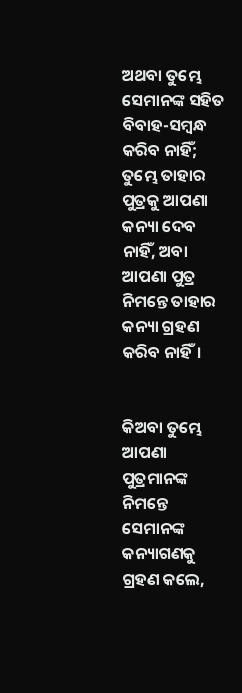ଅଥବା ତୁମ୍ଭେ ସେମାନଙ୍କ ସହିତ ବିବାହ-ସମ୍ବନ୍ଧ କରିବ ନାହିଁ; ତୁମ୍ଭେ ତାହାର ପୁତ୍ରକୁ ଆପଣା କନ୍ୟା ଦେବ ନାହିଁ, ଅବା ଆପଣା ପୁତ୍ର ନିମନ୍ତେ ତାହାର କନ୍ୟା ଗ୍ରହଣ କରିବ ନାହିଁ।


କିଅବା ତୁମ୍ଭେ ଆପଣା ପୁତ୍ରମାନଙ୍କ ନିମନ୍ତେ ସେମାନଙ୍କ କନ୍ୟାଗଣକୁ ଗ୍ରହଣ କଲେ,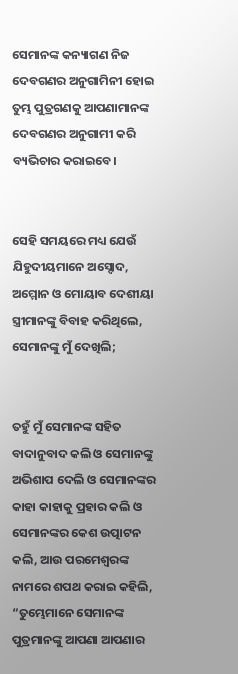ସେମାନଙ୍କ କନ୍ୟାଗଣ ନିଜ ଦେବଗଣର ଅନୁଗାମିନୀ ହୋଇ ତୁମ୍ଭ ପୁତ୍ରଗଣକୁ ଆପଣାମାନଙ୍କ ଦେବଗଣର ଅନୁଗାମୀ କରି ବ୍ୟଭିଚାର କରାଇବେ।


ସେହି ସମୟରେ ମଧ୍ୟ ଯେଉଁ ଯିହୁଦୀୟମାନେ ଅସ୍ଦୋଦ, ଅମ୍ମୋନ ଓ ମୋୟାବ ଦେଶୀୟା ସ୍ତ୍ରୀମାନଙ୍କୁ ବିବାହ କରିଥିଲେ, ସେମାନଙ୍କୁ ମୁଁ ଦେଖିଲି;


ତହୁଁ ମୁଁ ସେମାନଙ୍କ ସହିତ ବାଦାନୁବାଦ କଲି ଓ ସେମାନଙ୍କୁ ଅଭିଶାପ ଦେଲି ଓ ସେମାନଙ୍କର କାହା କାହାକୁ ପ୍ରହାର କଲି ଓ ସେମାନଙ୍କର କେଶ ଉତ୍ପାଟନ କଲି, ଆଉ ପରମେଶ୍ୱରଙ୍କ ନାମରେ ଶପଥ କରାଇ କହିଲି, “ତୁମ୍ଭେମାନେ ସେମାନଙ୍କ ପୁତ୍ରମାନଙ୍କୁ ଆପଣା ଆପଣାର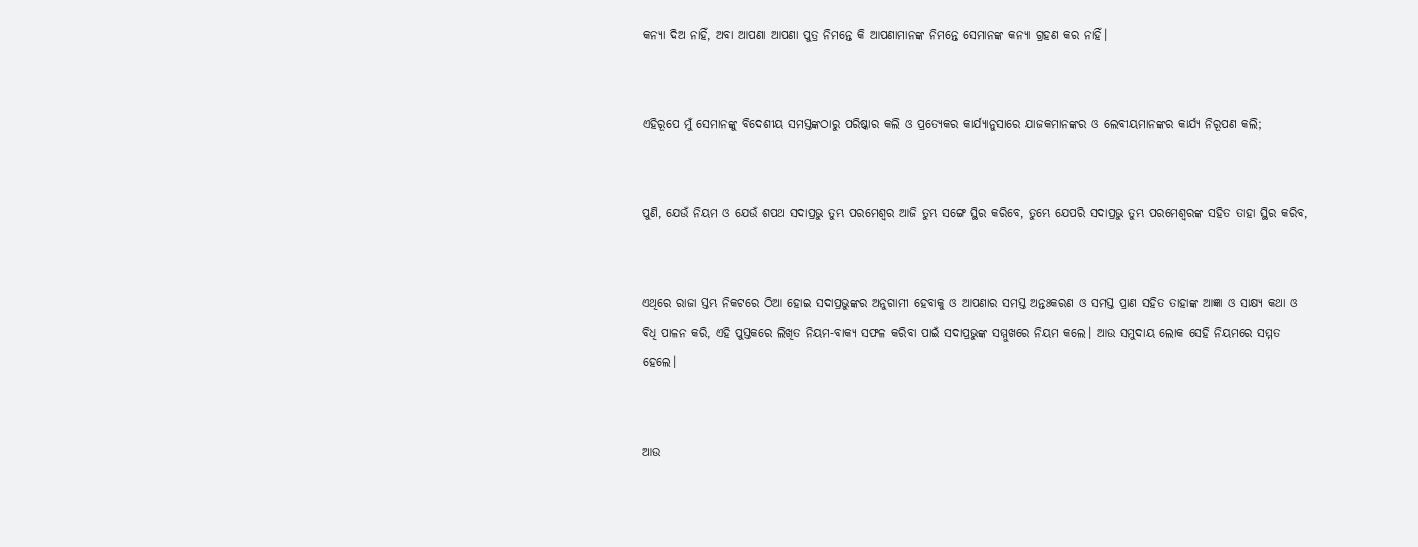କନ୍ୟା ଦିଅ ନାହିଁ, ଅବା ଆପଣା ଆପଣା ପୁତ୍ର ନିମନ୍ତେ କି ଆପଣାମାନଙ୍କ ନିମନ୍ତେ ସେମାନଙ୍କ କନ୍ୟା ଗ୍ରହଣ କର ନାହିଁ।


ଏହିରୂପେ ମୁଁ ସେମାନଙ୍କୁ ବିଦେଶୀୟ ସମସ୍ତଙ୍କଠାରୁ ପରିଷ୍କାର କଲି ଓ ପ୍ରତ୍ୟେକର କାର୍ଯ୍ୟାନୁସାରେ ଯାଜକମାନଙ୍କର ଓ ଲେବୀୟମାନଙ୍କର କାର୍ଯ୍ୟ ନିରୂପଣ କଲି;


ପୁଣି, ଯେଉଁ ନିୟମ ଓ ଯେଉଁ ଶପଥ ସଦାପ୍ରଭୁ ତୁମ୍ଭ ପରମେଶ୍ୱର ଆଜି ତୁମ୍ଭ ସଙ୍ଗେ ସ୍ଥିର କରିବେ, ତୁମ୍ଭେ ଯେପରି ସଦାପ୍ରଭୁ ତୁମ୍ଭ ପରମେଶ୍ୱରଙ୍କ ସହିତ ତାହା ସ୍ଥିର କରିବ,


ଏଥିରେ ରାଜା ସ୍ତମ୍ଭ ନିକଟରେ ଠିଆ ହୋଇ ସଦାପ୍ରଭୁଙ୍କର ଅନୁଗାମୀ ହେବାକୁ ଓ ଆପଣାର ସମସ୍ତ ଅନ୍ତଃକରଣ ଓ ସମସ୍ତ ପ୍ରାଣ ସହିତ ତାହାଙ୍କ ଆଜ୍ଞା ଓ ସାକ୍ଷ୍ୟ କଥା ଓ ବିଧି ପାଳନ କରି, ଏହି ପୁସ୍ତକରେ ଲିଖିତ ନିୟମ-ବାକ୍ୟ ସଫଳ କରିବା ପାଇଁ ସଦାପ୍ରଭୁଙ୍କ ସମ୍ମୁଖରେ ନିୟମ କଲେ। ଆଉ ସମୁଦାୟ ଲୋକ ସେହି ନିୟମରେ ସମ୍ମତ ହେଲେ।


ଆଉ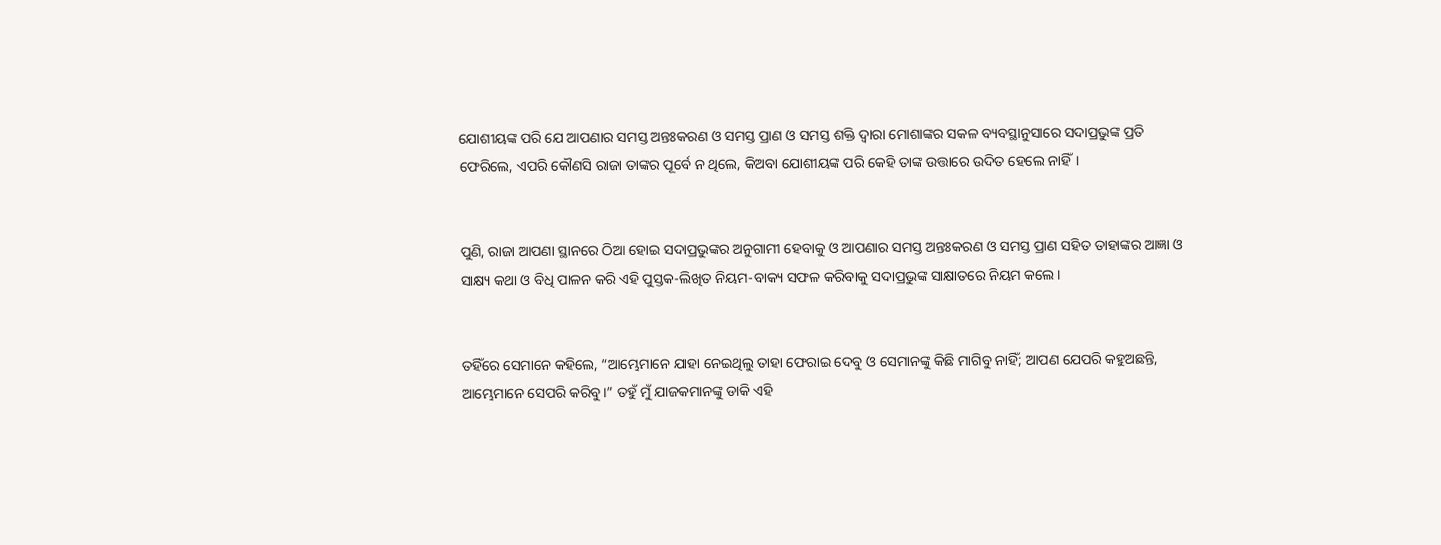ଯୋଶୀୟଙ୍କ ପରି ଯେ ଆପଣାର ସମସ୍ତ ଅନ୍ତଃକରଣ ଓ ସମସ୍ତ ପ୍ରାଣ ଓ ସମସ୍ତ ଶକ୍ତି ଦ୍ୱାରା ମୋଶାଙ୍କର ସକଳ ବ୍ୟବସ୍ଥାନୁସାରେ ସଦାପ୍ରଭୁଙ୍କ ପ୍ରତି ଫେରିଲେ, ଏପରି କୌଣସି ରାଜା ତାଙ୍କର ପୂର୍ବେ ନ ଥିଲେ, କିଅବା ଯୋଶୀୟଙ୍କ ପରି କେହି ତାଙ୍କ ଉତ୍ତାରେ ଉଦିତ ହେଲେ ନାହିଁ।


ପୁଣି, ରାଜା ଆପଣା ସ୍ଥାନରେ ଠିଆ ହୋଇ ସଦାପ୍ରଭୁଙ୍କର ଅନୁଗାମୀ ହେବାକୁ ଓ ଆପଣାର ସମସ୍ତ ଅନ୍ତଃକରଣ ଓ ସମସ୍ତ ପ୍ରାଣ ସହିତ ତାହାଙ୍କର ଆଜ୍ଞା ଓ ସାକ୍ଷ୍ୟ କଥା ଓ ବିଧି ପାଳନ କରି ଏହି ପୁସ୍ତକ-ଲିଖିତ ନିୟମ-ବାକ୍ୟ ସଫଳ କରିବାକୁ ସଦାପ୍ରଭୁଙ୍କ ସାକ୍ଷାତରେ ନିୟମ କଲେ।


ତହିଁରେ ସେମାନେ କହିଲେ, “ଆମ୍ଭେମାନେ ଯାହା ନେଇଥିଲୁ ତାହା ଫେରାଇ ଦେବୁ ଓ ସେମାନଙ୍କୁ କିଛି ମାଗିବୁ ନାହିଁ; ଆପଣ ଯେପରି କହୁଅଛନ୍ତି, ଆମ୍ଭେମାନେ ସେପରି କରିବୁ।” ତହୁଁ ମୁଁ ଯାଜକମାନଙ୍କୁ ଡାକି ଏହି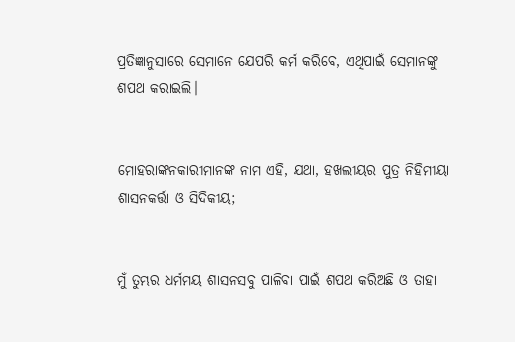ପ୍ରତିଜ୍ଞାନୁସାରେ ସେମାନେ ଯେପରି କର୍ମ କରିବେ, ଏଥିପାଇଁ ସେମାନଙ୍କୁ ଶପଥ କରାଇଲି।


ମୋହରାଙ୍କନକାରୀମାନଙ୍କ ନାମ ଏହି, ଯଥା, ହଖଲୀୟର ପୁତ୍ର ନିହିମୀୟା ଶାସନକର୍ତ୍ତା ଓ ସିଦିକୀୟ;


ମୁଁ ତୁମ୍ଭର ଧର୍ମମୟ ଶାସନସବୁ ପାଳିବା ପାଇଁ ଶପଥ କରିଅଛି ଓ ତାହା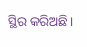ସ୍ଥିର କରିଅଛି।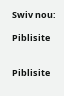Swiv nou:

Piblisite


Piblisite